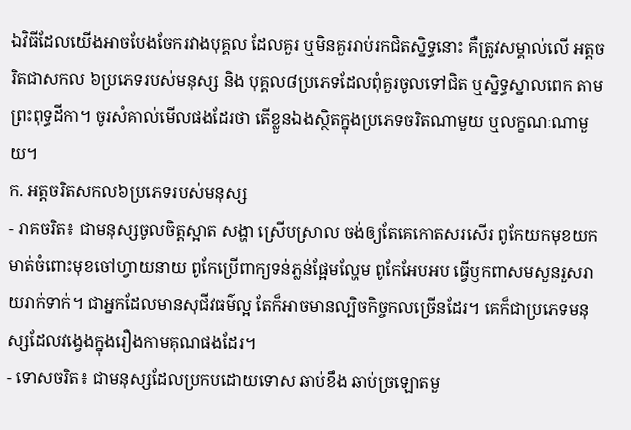ឯវិធីដែលយើងអាចបែងចែករវាងបុគ្គល ដែលគួរ ឬមិនគួររាប់រកជិតស្និទ្ធនោះ គឺត្រូវសម្គាល់លើ អត្តចរិតជាសកល ៦ប្រភេទរបស់មនុស្ស និង បុគ្គល៨ប្រភេទដែលពុំគួរចូលទៅជិត ឬស្និទ្ធស្នាលពេក តាមព្រះពុទ្ធដីកា។ ចូរសំគាល់មើលផងដែរថា តើខ្លួនឯងស្ថិតក្នុងប្រភេទចរិតណាមួយ ឬលក្ខណៈណាមួយ។
ក. អត្តចរិតសកល៦ប្រភេទរបស់មនុស្ស
- រាគចរិត៖ ជាមនុស្សចូលចិត្តស្អាត សង្ហា ស្រើបស្រាល ចង់ឲ្យតែគេកោតសរសើរ ពូកែយកមុខយកមាត់ចំពោះមុខចៅហ្វាយនាយ ពូកែប្រើពាក្យទន់ភ្លន់ផ្អែមល្ហែម ពូកែអែបអប ធ្វើឫកពាសមសួនរួសរាយរាក់ទាក់។ ជាអ្នកដែលមានសុជីវធម៌ល្អ តែក៏អាចមានល្បិចកិច្ចកលច្រើនដែរ។ គេក៏ជាប្រភេទមនុស្សដែលវង្វេងក្នុងរឿងកាមគុណផងដែរ។
- ទោសចរិត៖ ជាមនុស្សដែលប្រកបដោយទោស ឆាប់ខឹង ឆាប់ច្រឡោតមួ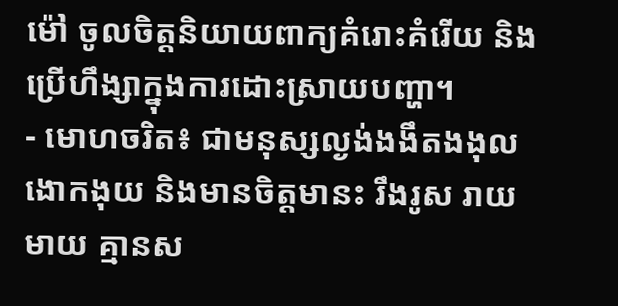ម៉ៅ ចូលចិត្តនិយាយពាក្យគំរោះគំរើយ និងប្រើហឹង្សាក្នុងការដោះស្រាយបញ្ហា។
- មោហចរិត៖ ជាមនុស្សល្ងង់ងងឹតងងុលងោកងុយ និងមានចិត្តមានះ រឹងរូស រាយមាយ គ្មានស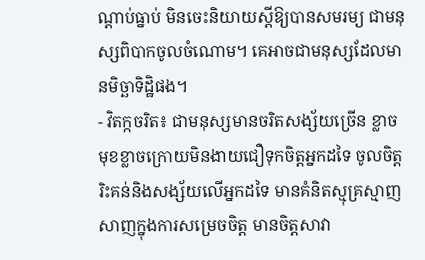ណ្តាប់ធ្នាប់ មិនចេះនិយាយស្តីឱ្យបានសមរម្យ ជាមនុស្សពិបាកចូលចំណោម។ គេអាចជាមនុស្សដែលមានមិច្ឆាទិដ្ឋិផង។
- វិតក្កចរិត៖ ជាមនុស្សមានចរិតសង្ស័យច្រើន ខ្លាចមុខខ្លាចក្រោយមិនងាយជឿទុកចិត្តអ្នកដទៃ ចូលចិត្តរិះគន់និងសង្ស័យលើអ្នកដទៃ មានគំនិតស្មុគ្រស្មាញ សាញក្នុងការសម្រេចចិត្ត មានចិត្តសាវា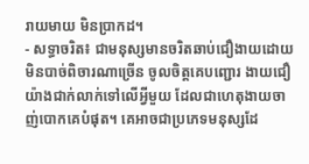រាយមាយ មិនប្រាកដ។
- សទ្ធាចរិត៖ ជាមនុស្សមានចរិតឆាប់ជឿងាយដោយមិនបាច់ពិចារណាច្រើន ចូលចិត្តគេបញ្ជោរ ងាយជឿយ៉ាងជាក់លាក់ទៅលើអ្វីមួយ ដែលជាហេតុងាយចាញ់បោកគេបំផុត។ គេអាចជាប្រភេទមនុស្សដែ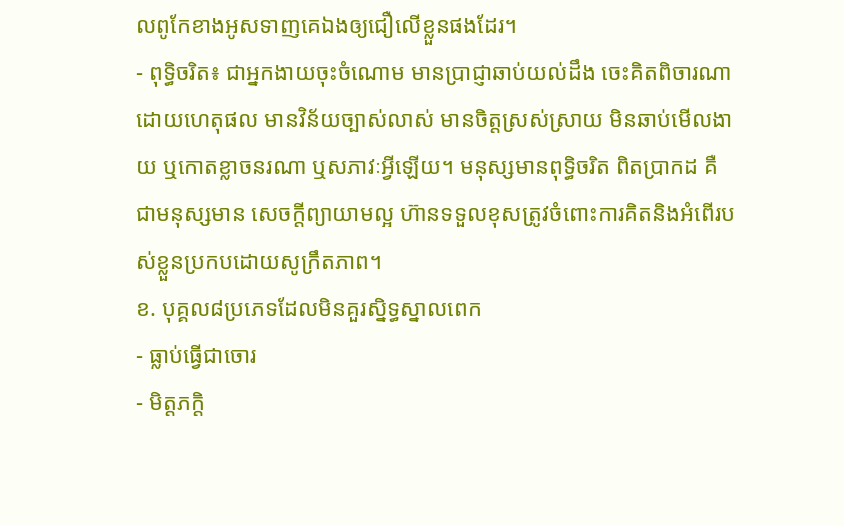លពូកែខាងអូសទាញគេឯងឲ្យជឿលើខ្លួនផងដែរ។
- ពុទ្ធិចរិត៖ ជាអ្នកងាយចុះចំណោម មានប្រាជ្ញាឆាប់យល់ដឹង ចេះគិតពិចារណាដោយហេតុផល មានវិន័យច្បាស់លាស់ មានចិត្តស្រស់ស្រាយ មិនឆាប់មើលងាយ ឬកោតខ្លាចនរណា ឬសភាវៈអ្វីឡើយ។ មនុស្សមានពុទ្ធិចរិត ពិតប្រាកដ គឺជាមនុស្សមាន សេចក្តីព្យាយាមល្អ ហ៊ានទទួលខុសត្រូវចំពោះការគិតនិងអំពើរបស់ខ្លួនប្រកបដោយសូក្រឹតភាព។
ខ. បុគ្គល៨ប្រភេទដែលមិនគួរស្និទ្ធស្នាលពេក
- ធ្លាប់ធ្វើជាចោរ
- មិត្តភក្តិ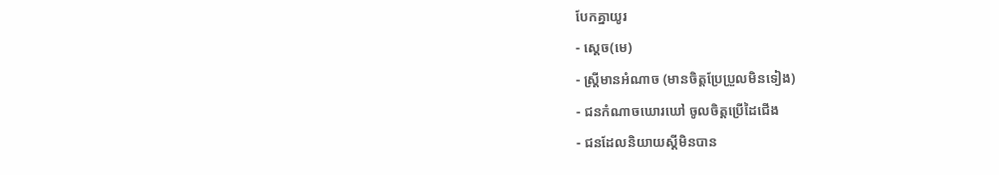បែកគ្នាយូរ
- ស្តេច(មេ)
- ស្រ្តីមានអំណាច (មានចិត្តប្រែប្រួលមិនទៀង)
- ជនកំណាចឃោរឃៅ ចូលចិត្តប្រើដៃជើង
- ជនដែលនិយាយស្តីមិនបាន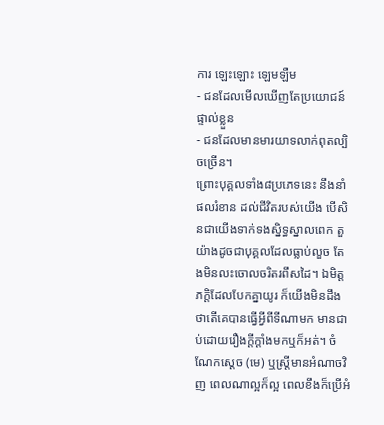ការ ឡេះឡោះ ឡេមឡឺម
- ជនដែលមើលឃើញតែប្រយោជន៍ផ្ទាល់ខ្លួន
- ជនដែលមានមារយាទលាក់ពុតល្បិចច្រើន។
ព្រោះបុគ្គលទាំង៨ប្រភេទនេះ នឹងនាំផលរំខាន ដល់ជីវិតរបស់យើង បើសិនជាយើងទាក់ទងស្និទ្ធស្នាលពេក តួយ៉ាងដូចជាបុគ្គលដែលធ្លាប់លួច តែងមិនលះចោលចរិតរពឹសដៃ។ ឯមិត្តភក្តិដែលបែកគ្នាយូរ ក៏យើងមិនដឹងថាតើគេបានធ្វើអ្វីពីទីណាមក មានជាប់ដោយរឿងក្តីក្តាំងមកឬក៏អត់។ ចំណែកស្តេច (មេ) ឬស្រ្តីមានអំណាចវិញ ពេលណាល្អក៏ល្អ ពេលខឹងក៏ប្រើអំ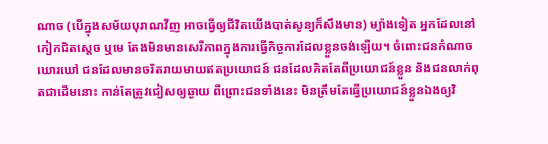ណាច (បើក្នុងសម័យបុរាណវីញ អាចធ្វើឲ្យជីវិតយើងបាត់សូន្យក៏សឹងមាន) ម្យ៉ាងទៀត អ្នកដែលនៅកៀកជិតស្តេច ឬមេ តែងមិនមានសេរីភាពក្នុងការធ្វើកិច្ចការដែលខ្លួនចង់ឡើយ។ ចំពោះជនកំណាចឃោរឃៅ ជនដែលមានចរិតរាយមាយឥតប្រយោជន៍ ជនដែលគិតតែពីប្រយោជន៍ខ្លួន និងជនលាក់ពុតជាដើមនោះ កាន់តែត្រូវជៀសឲ្យឆ្ងាយ ពីព្រោះជនទាំងនេះ មិនត្រឹមតែធ្វើប្រយោជន៍ខ្លួនឯងឲ្យវិ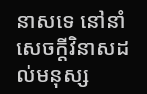នាសទេ នៅនាំសេចក្តីវិនាសដល់មនុស្ស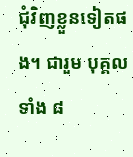ជុំវិញខ្លួនទៀតផង។ ជារួម បុគ្គលទាំង ៨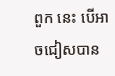ពួក នេះ បើអាចជៀសបាន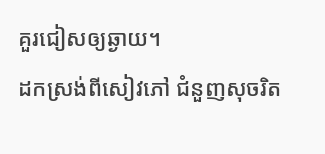គួរជៀសឲ្យឆ្ងាយ។
ដកស្រង់ពីសៀវភៅ ជំនួញសុចរិត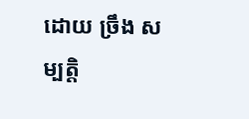ដោយ ច្រឹង សម្បត្តិ